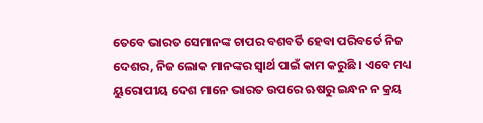ତେବେ ଭାରତ ସେମାନଙ୍କ ଚାପର ବଶବର୍ତି ହେବା ପରିବର୍ତେ ନିଜ ଦେଶର, ନିଜ ଲୋକ ମାନଙ୍କର ସ୍ୱାର୍ଥ ପାଇଁ କାମ କରୁଛି । ଏବେ ମଧ୍ୟ ୟୁରୋପୀୟ ଦେଶ ମାନେ ଭାରତ ଉପରେ ଋଷରୁ ଇନ୍ଧନ ନ କ୍ରୟ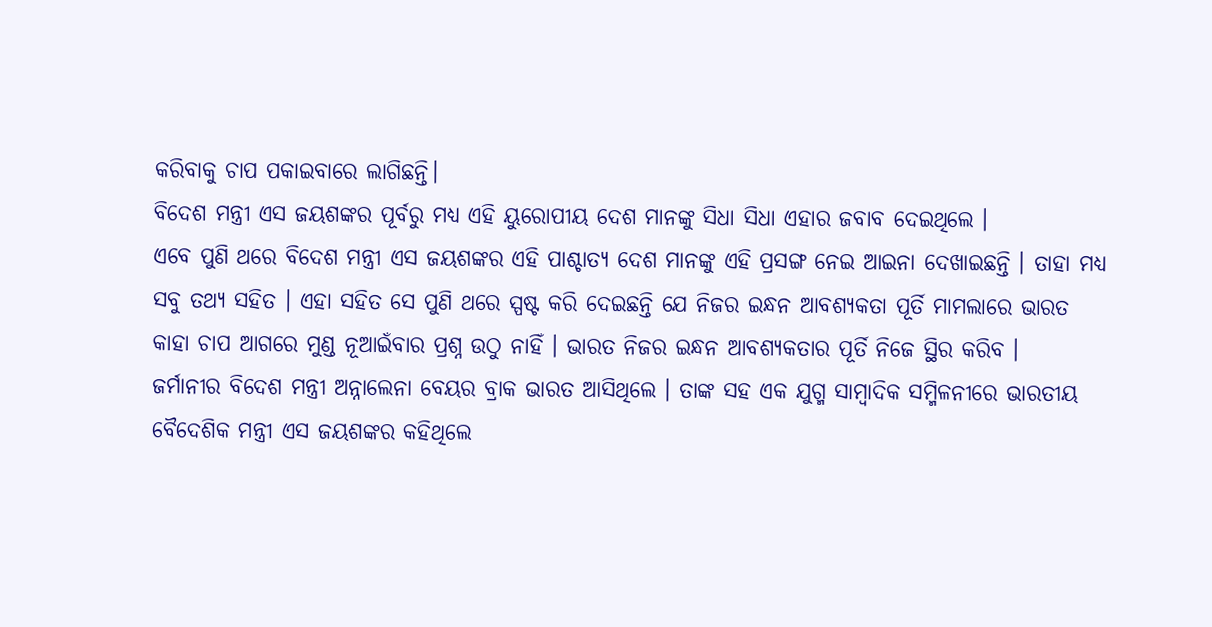କରିବାକୁ ଚାପ ପକାଇବାରେ ଲାଗିଛନ୍ତି।
ବିଦେଶ ମନ୍ତ୍ରୀ ଏସ ଜୟଶଙ୍କର ପୂର୍ବରୁ ମଧ୍ୟ ଏହି ୟୁରୋପୀୟ ଦେଶ ମାନଙ୍କୁ ସିଧା ସିଧା ଏହାର ଜବାବ ଦେଇଥିଲେ ।
ଏବେ ପୁଣି ଥରେ ବିଦେଶ ମନ୍ତ୍ରୀ ଏସ ଜୟଶଙ୍କର ଏହି ପାଶ୍ଚାତ୍ୟ ଦେଶ ମାନଙ୍କୁ ଏହି ପ୍ରସଙ୍ଗ ନେଇ ଆଇନା ଦେଖାଇଛନ୍ତି । ତାହା ମଧ୍ୟ ସବୁ ତଥ୍ୟ ସହିତ । ଏହା ସହିତ ସେ ପୁଣି ଥରେ ସ୍ପଷ୍ଟ କରି ଦେଇଛନ୍ତି ଯେ ନିଜର ଇନ୍ଧନ ଆବଶ୍ୟକତା ପୂର୍ତି ମାମଲାରେ ଭାରତ କାହା ଚାପ ଆଗରେ ମୁଣ୍ଡ ନୂଆଇଁବାର ପ୍ରଶ୍ନ ଉଠୁ ନାହିଁ । ଭାରତ ନିଜର ଇନ୍ଧନ ଆବଶ୍ୟକତାର ପୂର୍ତି ନିଜେ ସ୍ଥିର କରିବ ।
ଜର୍ମାନୀର ବିଦେଶ ମନ୍ତ୍ରୀ ଅନ୍ନାଲେନା ବେୟର ବ୍ରାକ ଭାରତ ଆସିଥିଲେ । ତାଙ୍କ ସହ ଏକ ଯୁଗ୍ମ ସାମ୍ବାଦିକ ସମ୍ମିଳନୀରେ ଭାରତୀୟ ବୈଦେଶିକ ମନ୍ତ୍ରୀ ଏସ ଜୟଶଙ୍କର କହିଥିଲେ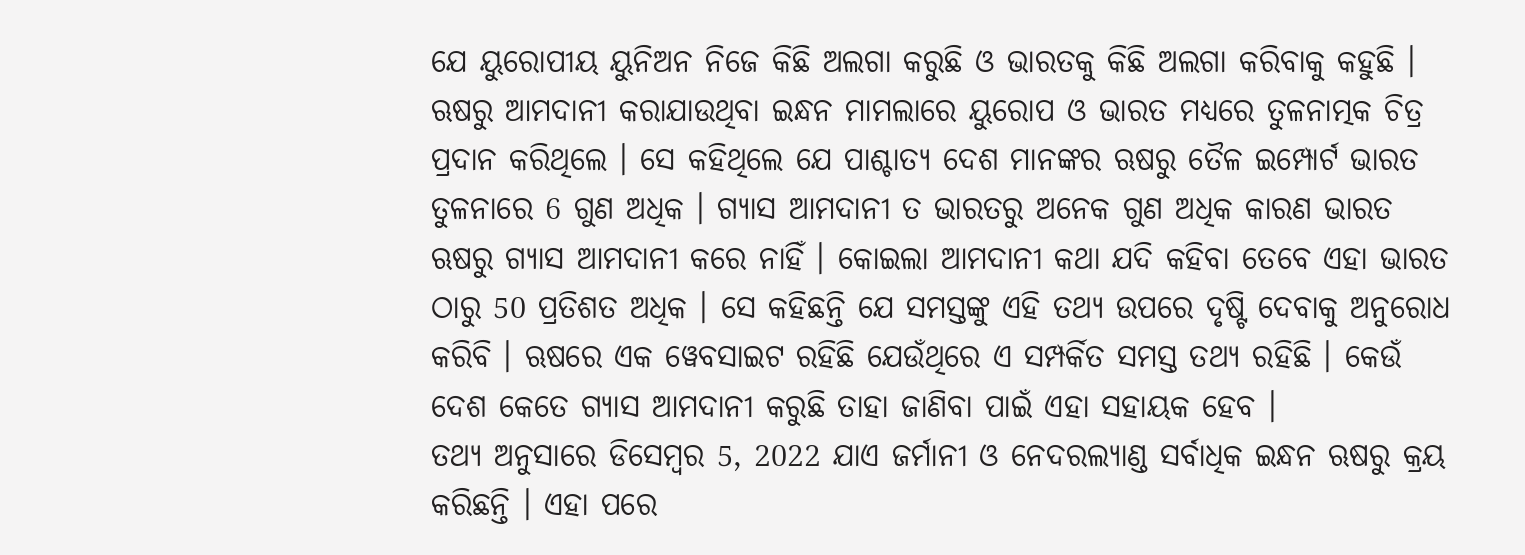ଯେ ୟୁରୋପୀୟ ୟୁନିଅନ ନିଜେ କିଛି ଅଲଗା କରୁଛି ଓ ଭାରତକୁ କିଛି ଅଲଗା କରିବାକୁ କହୁଛି ।
ଋଷରୁ ଆମଦାନୀ କରାଯାଉଥିବା ଇନ୍ଧନ ମାମଲାରେ ୟୁରୋପ ଓ ଭାରତ ମଧ୍ୟରେ ତୁଳନାତ୍ମକ ଚିତ୍ର ପ୍ରଦାନ କରିଥିଲେ । ସେ କହିଥିଲେ ଯେ ପାଶ୍ଚାତ୍ୟ ଦେଶ ମାନଙ୍କର ଋଷରୁ ତୈଳ ଇମ୍ପୋର୍ଟ ଭାରତ ତୁଳନାରେ 6 ଗୁଣ ଅଧିକ । ଗ୍ୟାସ ଆମଦାନୀ ତ ଭାରତରୁ ଅନେକ ଗୁଣ ଅଧିକ କାରଣ ଭାରତ ଋଷରୁ ଗ୍ୟାସ ଆମଦାନୀ କରେ ନାହିଁ । କୋଇଲା ଆମଦାନୀ କଥା ଯଦି କହିବା ତେବେ ଏହା ଭାରତ ଠାରୁ 50 ପ୍ରତିଶତ ଅଧିକ । ସେ କହିଛନ୍ତି ଯେ ସମସ୍ତଙ୍କୁ ଏହି ତଥ୍ୟ ଉପରେ ଦୃଷ୍ଟି ଦେବାକୁ ଅନୁରୋଧ କରିବି । ଋଷରେ ଏକ ୱେବସାଇଟ ରହିଛି ଯେଉଁଥିରେ ଏ ସମ୍ପର୍କିତ ସମସ୍ତ ତଥ୍ୟ ରହିଛି । କେଉଁ ଦେଶ କେତେ ଗ୍ୟାସ ଆମଦାନୀ କରୁଛି ତାହା ଜାଣିବା ପାଇଁ ଏହା ସହାୟକ ହେବ ।
ତଥ୍ୟ ଅନୁସାରେ ଡିସେମ୍ବର 5, 2022 ଯାଏ ଜର୍ମାନୀ ଓ ନେଦରଲ୍ୟାଣ୍ଡ ସର୍ବାଧିକ ଇନ୍ଧନ ଋଷରୁ କ୍ରୟ କରିଛନ୍ତି । ଏହା ପରେ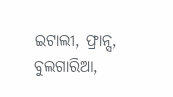ଇଟାଲୀ, ଫ୍ରାନ୍ସ, ବୁଲଗାରିଆ,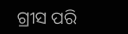ଗ୍ରୀସ ପରି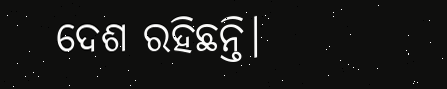ଦେଶ ରହିଛନ୍ତି।